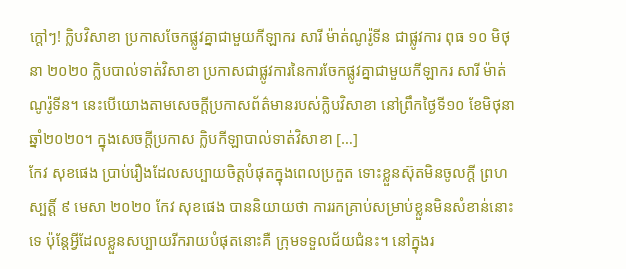ក្ដៅៗ! ក្លិបវិសាខា ប្រកាសចែកផ្លូវគ្នាជាមួយកីឡាករ សារី ម៉ាត់ណូរ៉ូទីន ជាផ្លូវការ ពុធ ១០ មិថុនា ២០២០ ក្លិបបាល់ទាត់វិសាខា ប្រកាសជាផ្លូវការនៃការចែកផ្លូវគ្នាជាមួយកីឡាករ សារី ម៉ាត់ណូរ៉ូទីន។ នេះបើយោងតាមសេចក្ដីប្រកាសព័ត៌មានរបស់ក្លិបវិសាខា នៅព្រឹកថ្ងៃទី១០ ខែមិថុនា ឆ្នាំ២០២០។ ក្នុងសេចក្ដីប្រកាស ក្លិបកីឡាបាល់ទាត់វិសាខា […]
កែវ សុខផេង ប្រាប់រឿងដែលសប្បាយចិត្តបំផុតក្នុងពេលប្រកួត ទោះខ្លួនស៊ុតមិនចូលក្ដី ព្រហស្បត្តិ៍ ៩ មេសា ២០២០ កែវ សុខផេង បាននិយាយថា ការរកគ្រាប់សម្រាប់ខ្លួនមិនសំខាន់នោះទេ ប៉ុន្តែអ្វីដែលខ្លួនសប្បាយរីករាយបំផុតនោះគឺ ក្រុមទទួលជ័យជំនះ។ នៅក្នុងរ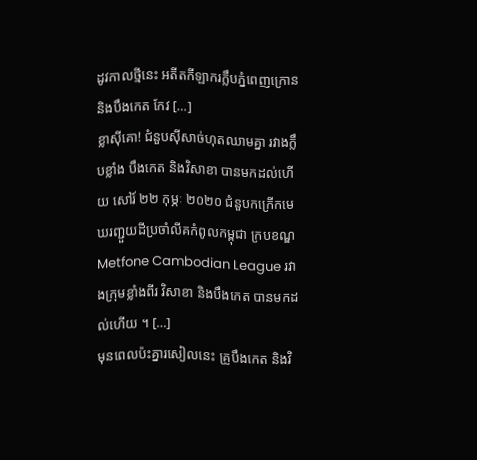ដូវកាលថ្មីនេះ អតីតកីឡាករក្លឹបភ្នំពេញក្រោន និងបឹងកេត កែវ […]
ខ្លាស៊ីគោ! ជំនួបស៊ីសាច់ហុតឈាមគ្នា រវាងក្លឹបខ្លាំង បឹងកេត និងវិសាខា បានមកដល់ហើយ សៅរ៍ ២២ កុម្ភៈ ២០២០ ជំនួបកក្រើកមេឃរញ្ជួយដីប្រចាំលីគកំពូលកម្ពុជា ក្របខណ្ឌ Metfone Cambodian League រវាងក្រុមខ្លាំងពីរ វិសាខា និងបឹងកេត បានមកដល់ហើយ ។ […]
មុនពេលប៉ះគ្នារសៀលនេះ គ្រូបឹងកេត និងវិ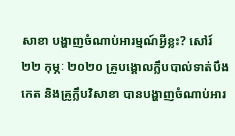សាខា បង្ហាញចំណាប់អារម្មណ៍អ្វីខ្លះ? សៅរ៍ ២២ កុម្ភៈ ២០២០ គ្រូបង្គោលក្លឹបបាល់ទាត់បឹងកេត និងគ្រូក្លឹបវិសាខា បានបង្ហាញចំណាប់អារ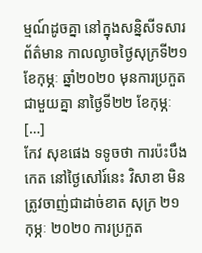ម្មណ៍ដូចគ្នា នៅក្នុងសន្និសីទសារព័ត៌មាន កាលល្ងាចថ្ងៃសុក្រទី២១ ខែកុម្ភៈ ឆ្នាំ២០២០ មុនការប្រកួតជាមួយគ្នា នាថ្ងៃទី២២ ខែកុម្ភៈ […]
កែវ សុខផេង ទទូចថា ការប៉ះបឹងកេត នៅថ្ងៃសៅរ៍នេះ វិសាខា មិនត្រូវចាញ់ជាដាច់ខាត សុក្រ ២១ កុម្ភៈ ២០២០ ការប្រកួត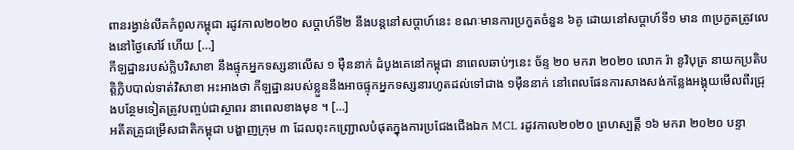ពានរង្វាន់លីគកំពូលកម្ពុជា រដូវកាល២០២០ សប្តាហ៍ទី២ នឹងបន្តនៅសប្តាហ៍នេះ ខណៈមានការប្រកួតចំនួន ៦គូ ដោយនៅសប្តាហ៍ទី១ មាន ៣ប្រកួតត្រូវលេងនៅថ្ងៃសៅរ៍ ហើយ […]
កីឡដ្ឋានរបស់ក្លិបវិសាខា នឹងផ្ទុកអ្នកទស្សនាលើស ១ ម៉ឺននាក់ ដំបូងគេនៅកម្ពុជា នាពេលឆាប់ៗនេះ ច័ន្ទ ២០ មករា ២០២០ លោក រ៉ា នូវិបុត្រ នាយកប្រតិបត្តិក្លិបបាល់ទាត់វិសាខា អះអាងថា កីឡដ្ឋានរបស់ខ្លួននឹងអាចផ្ទុកអ្នកទស្សនារហូតដល់ទៅជាង ១ម៉ឺននាក់ នៅពេលផែនការសាងសង់កន្លែងអង្គុយមើលពីរជ្រុងបន្ថែមទៀតត្រូវបញ្ចប់ជាស្ថាពរ នាពេលខាងមុខ ។ […]
អតីតគ្រូជម្រើសជាតិកម្ពុជា បង្ហាញក្រុម ៣ ដែលពុះកញ្ជ្រោលបំផុតក្នុងការប្រជែងជើងឯក MCL រដូវកាល២០២០ ព្រហស្បត្តិ៍ ១៦ មករា ២០២០ បន្ទា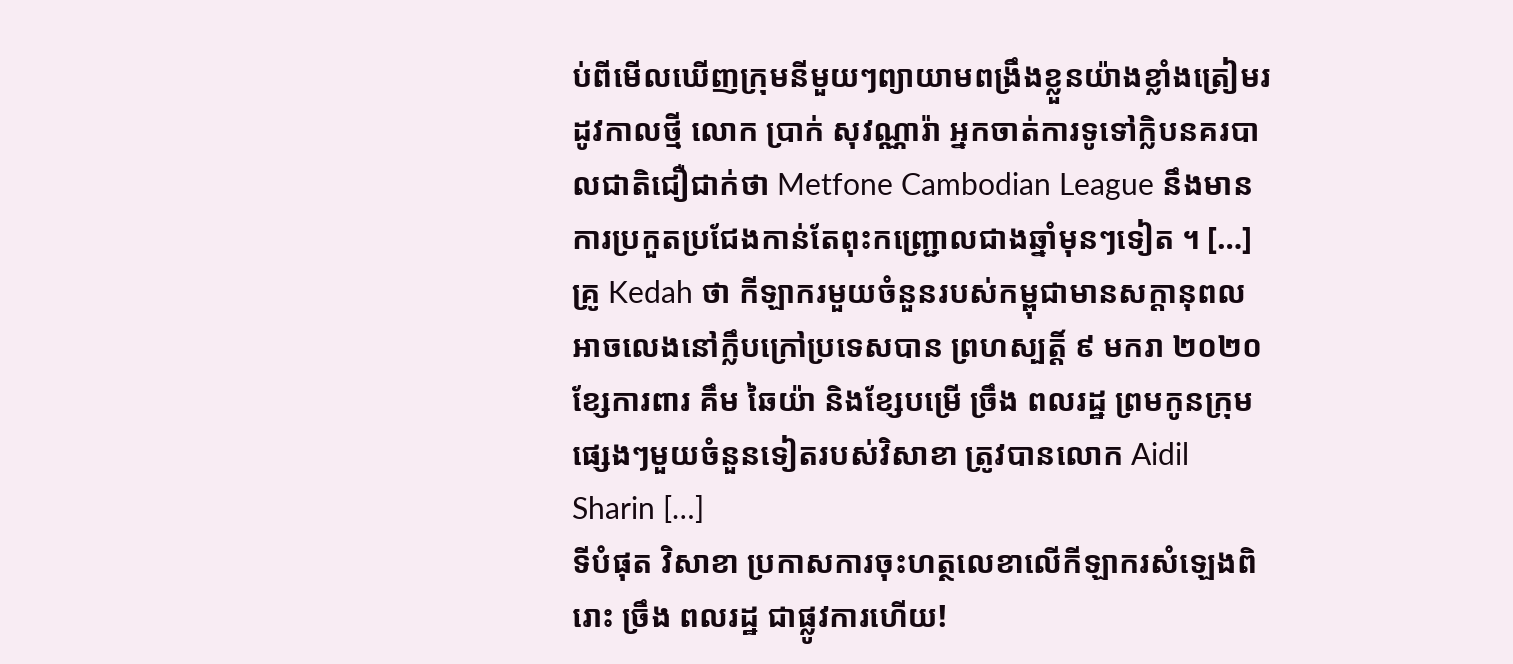ប់ពីមើលឃើញក្រុមនីមួយៗព្យាយាមពង្រឹងខ្លួនយ៉ាងខ្លាំងត្រៀមរដូវកាលថ្មី លោក ប្រាក់ សុវណ្ណារ៉ា អ្នកចាត់ការទូទៅក្លិបនគរបាលជាតិជឿជាក់ថា Metfone Cambodian League នឹងមានការប្រកួតប្រជែងកាន់តែពុះកញ្ជ្រោលជាងឆ្នាំមុនៗទៀត ។ […]
គ្រូ Kedah ថា កីឡាករមួយចំនួនរបស់កម្ពុជាមានសក្ដានុពលអាចលេងនៅក្លឹបក្រៅប្រទេសបាន ព្រហស្បត្តិ៍ ៩ មករា ២០២០ ខ្សែការពារ គឹម ឆៃយ៉ា និងខ្សែបម្រើ ច្រឹង ពលរដ្ឋ ព្រមកូនក្រុមផ្សេងៗមួយចំនួនទៀតរបស់វិសាខា ត្រូវបានលោក Aidil Sharin […]
ទីបំផុត វិសាខា ប្រកាសការចុះហត្ថលេខាលើកីឡាករសំឡេងពិរោះ ច្រឹង ពលរដ្ឋ ជាផ្លូវការហើយ!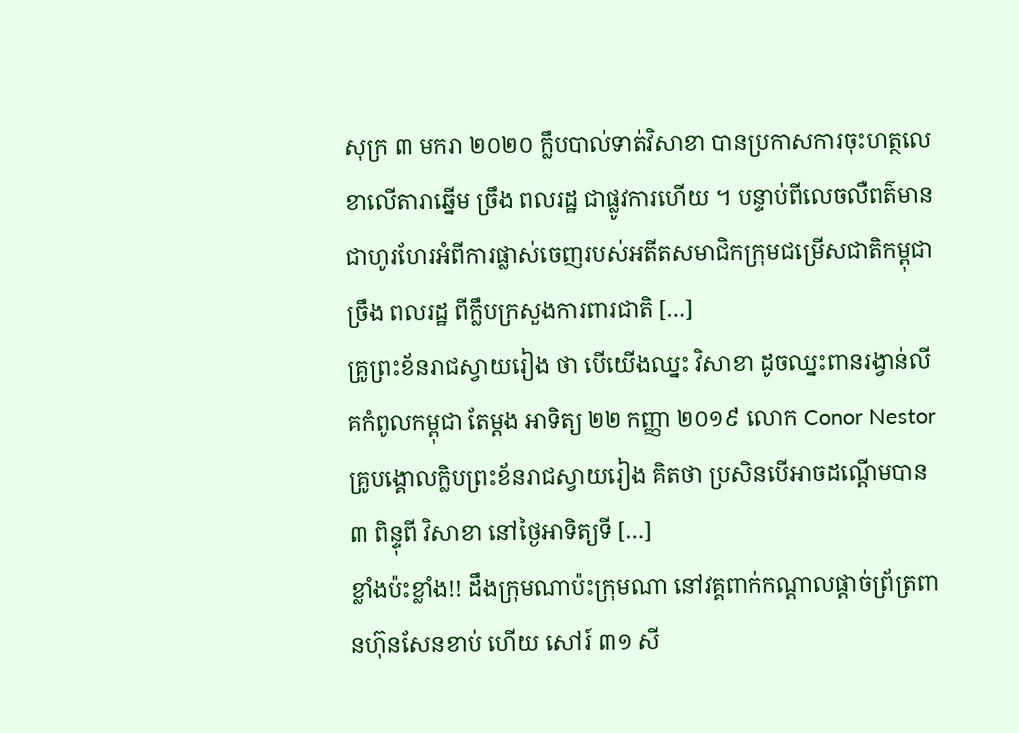សុក្រ ៣ មករា ២០២០ ក្លឹបបាល់ទាត់វិសាខា បានប្រកាសការចុះហត្ថលេខាលើតារាឆ្នើម ច្រឹង ពលរដ្ឋ ជាផ្លូវការហើយ ។ បន្ទាប់ពីលេចលឺពត៌មានជាហូរហែរអំពីការផ្លាស់ចេញរបស់អតីតសមាជិកក្រុមជម្រើសជាតិកម្ពុជា ច្រឹង ពលរដ្ឋ ពីក្លឹបក្រសួងការពារជាតិ […]
គ្រូព្រះខ័នរាជស្វាយរៀង ថា បើយើងឈ្នះ វិសាខា ដូចឈ្នះពានរង្វាន់លីគកំពូលកម្ពុជា តែម្ដង អាទិត្យ ២២ កញ្ញា ២០១៩ លោក Conor Nestor គ្រូបង្គោលក្លិបព្រះខ័នរាជស្វាយរៀង គិតថា ប្រសិនបើអាចដណ្ដើមបាន ៣ ពិន្ទុពី វិសាខា នៅថ្ងៃអាទិត្យទី […]
ខ្លាំងប៉ះខ្លាំង!! ដឹងក្រុមណាប៉ះក្រុមណា នៅវគ្គពាក់កណ្ដាលផ្ដាច់ព្រ័ត្រពានហ៊ុនសែនខាប់ ហើយ សៅរ៍ ៣១ សី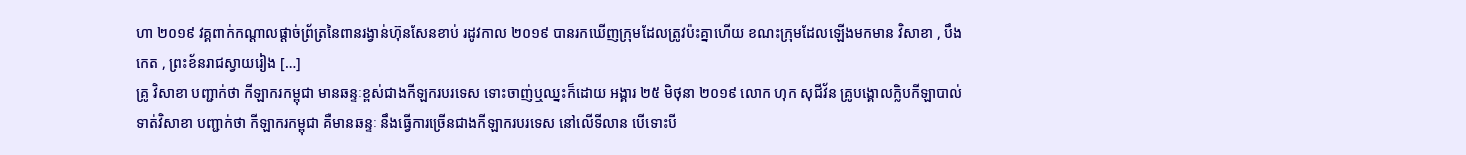ហា ២០១៩ វគ្គពាក់កណ្ដាលផ្ដាច់ព្រ័ត្រនៃពានរង្វាន់ហ៊ុនសែនខាប់ រដូវកាល ២០១៩ បានរកឃើញក្រុមដែលត្រូវប៉ះគ្នាហើយ ខណះក្រុមដែលឡើងមកមាន វិសាខា , បឹងកេត , ព្រះខ័នរាជស្វាយរៀង […]
គ្រូ វិសាខា បញ្ជាក់ថា កីឡាករកម្ពុជា មានឆន្ទៈខ្ពស់ជាងកីឡករបរទេស ទោះចាញ់ឬឈ្នះក៏ដោយ អង្គារ ២៥ មិថុនា ២០១៩ លោក ហុក សុជីវ័ន គ្រូបង្គោលក្លិបកីឡាបាល់ទាត់វិសាខា បញ្ជាក់ថា កីឡាករកម្ពុជា គឺមានឆន្ទៈ នឹងធ្វើការច្រើនជាងកីឡាករបរទេស នៅលើទីលាន បើទោះបី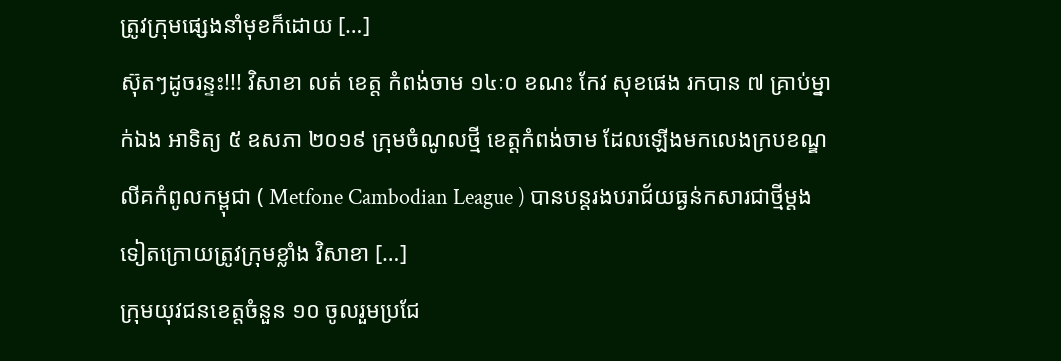ត្រូវក្រុមផ្សេងនាំមុខក៏ដោយ […]
ស៊ុតៗដូចរន្ទះ!!! វិសាខា លត់ ខេត្ត កំពង់ចាម ១៤ៈ០ ខណះ កែវ សុខផេង រកបាន ៧ គ្រាប់ម្នាក់ឯង អាទិត្យ ៥ ឧសភា ២០១៩ ក្រុមចំណូលថ្មី ខេត្តកំពង់ចាម ដែលឡើងមកលេងក្របខណ្ឌលីគកំពូលកម្ពុជា ( Metfone Cambodian League ) បានបន្តរងបរាជ័យធ្ងន់កសារជាថ្មីម្ដងទៀតក្រោយត្រូវក្រុមខ្លាំង វិសាខា […]
ក្រុមយុវជនខេត្តចំនួន ១០ ចូលរួមប្រជែ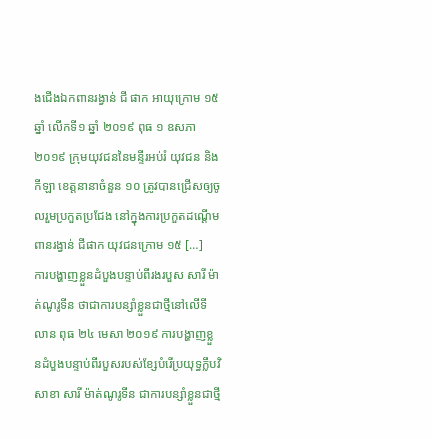ងជើងឯកពានរង្វាន់ ជី ផាក អាយុក្រោម ១៥ ឆ្នាំ លើកទី១ ឆ្នាំ ២០១៩ ពុធ ១ ឧសភា ២០១៩ ក្រុមយុវជននៃមន្ទីរអប់រំ យុវជន និងកីឡា ខេត្តនានាចំនួន ១០ ត្រូវបានជ្រើសឲ្យចូលរួមប្រកួតប្រជែង នៅក្នុងការប្រកួតដណ្តើមពានរង្វាន់ ជីផាក យុវជនក្រោម ១៥ […]
ការបង្ហាញខ្លួនដំបួងបន្ទាប់ពីរងរបួស សារី ម៉ាត់ណូរូទីន ថាជាការបន្សាំខ្លួនជាថ្មីនៅលើទីលាន ពុធ ២៤ មេសា ២០១៩ ការបង្ហាញខ្លួនដំបួងបន្ទាប់ពីរបួសរបស់ខ្សែបំរើប្រយុទ្ធក្លឹបវិសាខា សារី ម៉ាត់ណូរូទីន ជាការបន្សាំខ្លួនជាថ្មី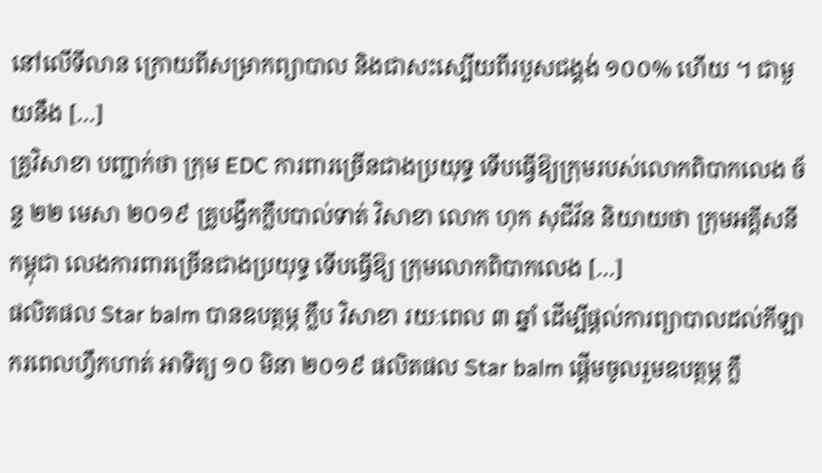នៅលើទីលាន ក្រោយពីសម្រាកព្យាបាល និងជាសះស្បើយពីរបួសជង្គង់ ១០០% ហើយ ។ ជាមួយនឹង […]
គ្រូវិសាខា បញ្ជាក់ថា ក្រុម EDC ការពារច្រើនជាងប្រយុទ្ធ ទើបធ្វើឱ្យក្រុមរបស់លោកពិបាកលេង ច័ន្ទ ២២ មេសា ២០១៩ គ្រូបង្វឹកក្លឹបបាល់ទាត់ វិសាខា លោក ហុក សុជីវ័ន និយាយថា ក្រុមអគ្គីសនីកម្ពុជា លេងការពារច្រើនជាងប្រយុទ្ធ ទើបធ្វើឱ្យ ក្រុមលោកពិបាកលេង […]
ផលិតផល Star balm បានឧបត្ថម្ភ ក្លឹប វិសាខា រយៈពេល ៣ ឆ្នាំ ដើម្បីផ្តល់ការព្យាបាលដល់កីឡាករពេលហ្វឹកហាត់ អាទិត្យ ១០ មិនា ២០១៩ ផលិតផល Star balm ផ្តើមចូលរួមឧបត្ថម្ភ ក្លឹ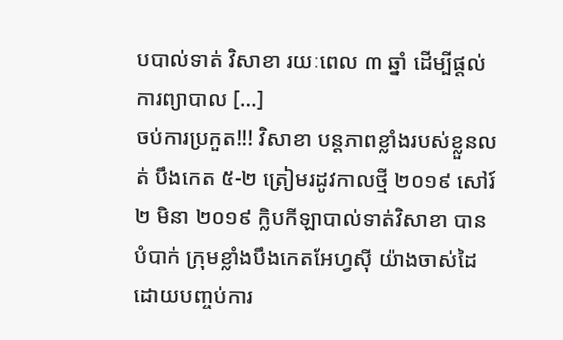បបាល់ទាត់ វិសាខា រយៈពេល ៣ ឆ្នាំ ដើម្បីផ្តល់ការព្យាបាល […]
ចប់ការប្រកួត!!! វិសាខា បន្តភាពខ្លាំងរបស់ខ្លួនលត់ បឹងកេត ៥-២ ត្រៀមរដូវកាលថ្មី ២០១៩ សៅរ៍ ២ មិនា ២០១៩ ក្លិបកីឡាបាល់ទាត់វិសាខា បានបំបាក់ ក្រុមខ្លាំងបឹងកេតអែហ្វស៊ី យ៉ាងចាស់ដៃដោយបញ្ចប់ការ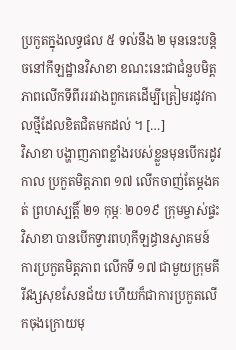ប្រកួតក្នុងលទ្ធផល ៥ ទល់នឹង ២ មុននេះបន្ដិចនៅកីឡដ្ឋានវិសាខា ខណះនេះជាជំនួបមិត្តភាពលើកទីពីរររវាងពួកគេដើម្បីត្រៀមរដូវកាលថ្មីដែលខិតជិតមកដល់ ។ […]
វិសាខា បង្ហាញភាពខ្លាំងរបស់ខ្លួនមុនបើករដូវកាល ប្រកួតមិត្តភាព ១៧ លើកចាញ់តែម្ដងគត់ ព្រហស្បត្តិ៍ ២១ កុម្ភៈ ២០១៩ ក្រុមម្ចាស់ផ្ទះវិសាខា បានបើកទ្វារពហុកីឡដ្ធានស្វាគមន៍ការប្រកួតមិត្តភាព លើកទី ១៧ ជាមួយក្រុមគីរីវង្សសុខសែនជ័យ ហើយក៏ជាការប្រកួតលើកចុងក្រោយមុ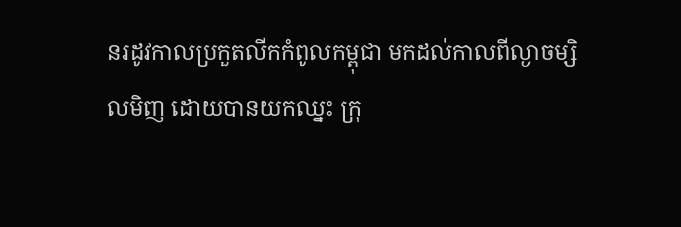នរដូវកាលប្រកួតលីកកំពូលកម្ពុជា មកដល់កាលពីល្ងាចម្សិលមិញ ដោយបានយកឈ្នះ ក្រុ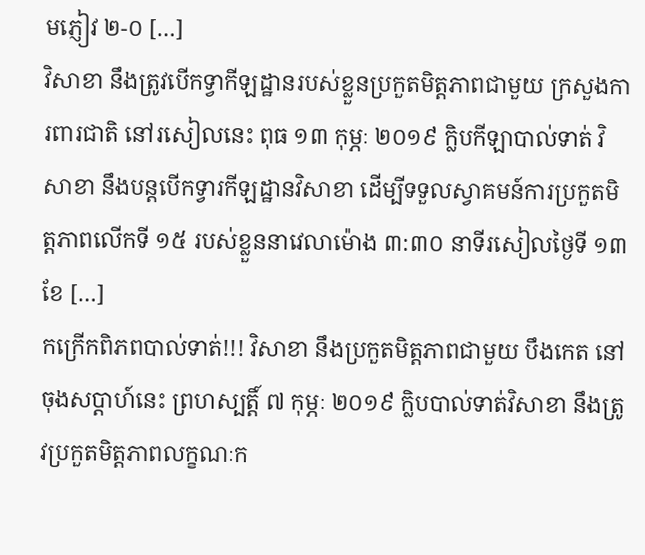មភ្ញៀវ ២-០ […]
វិសាខា នឹងត្រូវបើកទ្វាកីឡដ្ឋានរបស់ខ្លួនប្រកួតមិត្តភាពជាមួយ ក្រសួងការពារជាតិ នៅរសៀលនេះ ពុធ ១៣ កុម្ភៈ ២០១៩ ក្លិបកីឡាបាល់ទាត់ វិសាខា នឹងបន្ដបើកទ្វារកីឡដ្ឋានវិសាខា ដើម្បីទទួលស្វាគមន៍ការប្រកួតមិត្តភាពលើកទី ១៥ របស់ខ្លួននាវេលាម៉ោង ៣:៣០ នាទីរសៀលថ្ងៃទី ១៣ ខែ […]
កក្រើកពិភពបាល់ទាត់!!! វិសាខា នឹងប្រកួតមិត្តភាពជាមួយ បឹងកេត នៅចុងសប្ដាហ៍នេះ ព្រហស្បត្តិ៍ ៧ កុម្ភៈ ២០១៩ ក្លិបបាល់ទាត់វិសាខា នឹងត្រូវប្រកួតមិត្តភាពលក្ខណៈក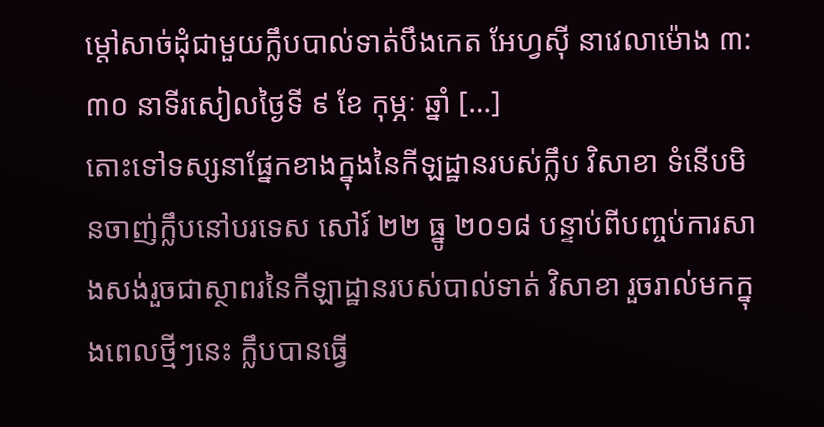ម្ដៅសាច់ដុំជាមួយក្លឹបបាល់ទាត់បឹងកេត អែហ្វស៊ី នាវេលាម៉ោង ៣:៣០ នាទីរសៀលថ្ងៃទី ៩ ខែ កុម្ភៈ ឆ្នាំ […]
តោះទៅទស្សនាផ្នែកខាងក្នុងនៃកីឡដ្ឋានរបស់ក្លឹប វិសាខា ទំនើបមិនចាញ់ក្លឹបនៅបរទេស សៅរ៍ ២២ ធ្នូ ២០១៨ បន្ទាប់ពីបញ្ចប់ការសាងសង់រួចជាស្ថាពរនៃកីឡាដ្ឋានរបស់បាល់ទាត់ វិសាខា រួចរាល់មកក្នុងពេលថ្មីៗនេះ ក្លឹបបានធ្វើ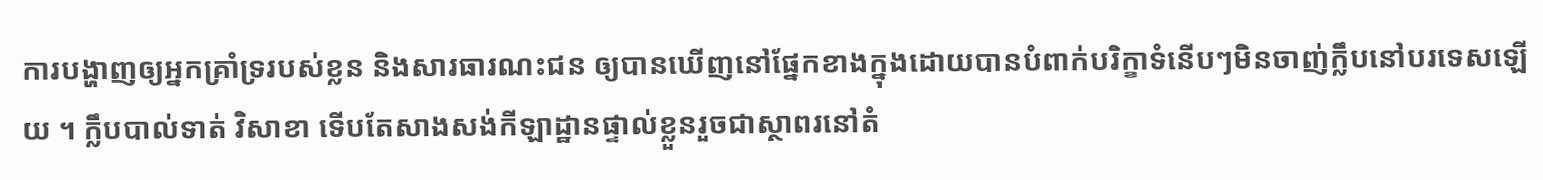ការបង្ហាញឲ្យអ្នកគ្រាំទ្ររបស់ខ្លន និងសារធារណះជន ឲ្យបានឃើញនៅផ្នែកខាងក្នុងដោយបានបំពាក់បរិក្ខាទំនើបៗមិនចាញ់ក្លឹបនៅបរទេសឡើយ ។ ក្លឹបបាល់ទាត់ វិសាខា ទើបតែសាងសង់កីឡាដ្ឋានផ្ទាល់ខ្លួនរួចជាស្ថាពរនៅតំ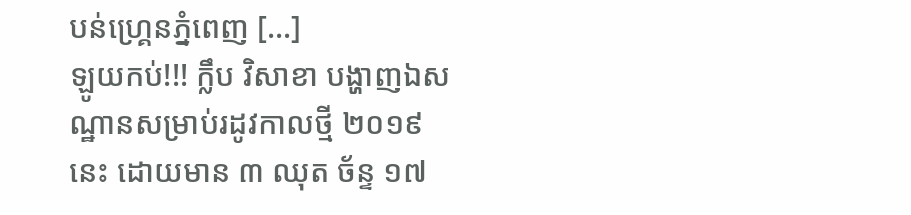បន់ហ្គ្រេនភ្នំពេញ […]
ឡូយកប់!!! ក្លឹប វិសាខា បង្ហាញឯសណ្ឋានសម្រាប់រដូវកាលថ្មី ២០១៩ នេះ ដោយមាន ៣ ឈុត ច័ន្ទ ១៧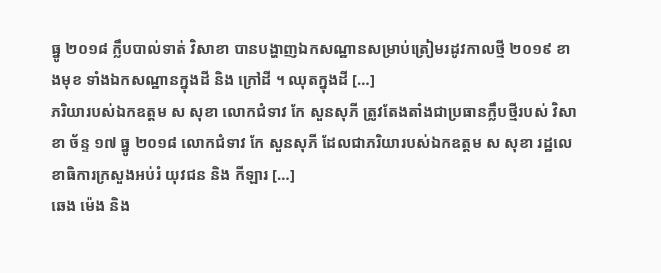ធ្នូ ២០១៨ ក្លឹបបាល់ទាត់ វិសាខា បានបង្ហាញឯកសណ្ឋានសម្រាប់ត្រៀមរដូវកាលថ្មី ២០១៩ ខាងមុខ ទាំងឯកសណ្ឋានក្នុងដី និង ក្រៅដី ។ ឈុតក្នុងដី […]
ភរិយារបស់ឯកឧត្តម ស សុខា លោកជំទាវ កែ សួនសុភី ត្រូវតែងតាំងជាប្រធានក្លឹបថ្មីរបស់ វិសាខា ច័ន្ទ ១៧ ធ្នូ ២០១៨ លោកជំទាវ កែ សួនសុភី ដែលជាភរិយារបស់ឯកឧត្តម ស សុខា រដ្ឋលេខាធិការក្រសួងអប់រំ យុវជន និង កីឡារ […]
ឆេង ម៉េង និង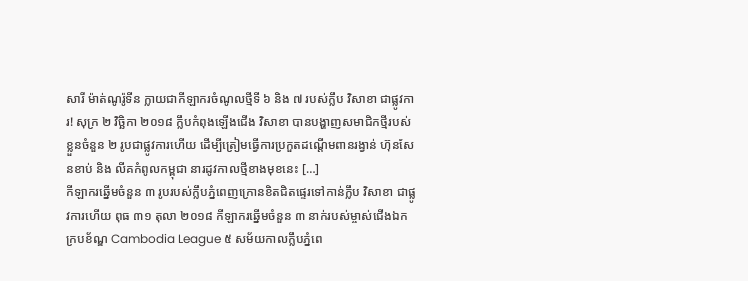សារី ម៉ាត់ណូរ៉ូទីន ក្លាយជាកីឡាករចំណូលថ្មីទី ៦ និង ៧ របស់ក្លឹប វិសាខា ជាផ្លូវការ! សុក្រ ២ វិច្ឆិកា ២០១៨ ក្លឹបកំពុងឡើងជើង វិសាខា បានបង្ហាញសមាជិកថ្មីរបស់ខ្លួនចំនួន ២ រូបជាផ្លូវការហើយ ដើម្បីត្រៀមធ្វើការប្រកួតដណ្ដើមពានរង្វាន់ ហ៊ុនសែនខាប់ និង លីគកំពូលកម្ពុជា នារដូវកាលថ្មីខាងមុខនេះ […]
កីឡាករឆ្នើមចំនួន ៣ រូបរបស់ក្លឹបភ្នំពេញក្រោនខិតជិតផ្ទេរទៅកាន់ក្លឹប វិសាខា ជាផ្លូវការហើយ ពុធ ៣១ តុលា ២០១៨ កីឡាករឆ្នើមចំនួន ៣ នាក់របស់ម្ចាស់ជើងឯកក្របខ័ណ្ឌ Cambodia League ៥ សម័យកាលក្លឹបភ្នំពេ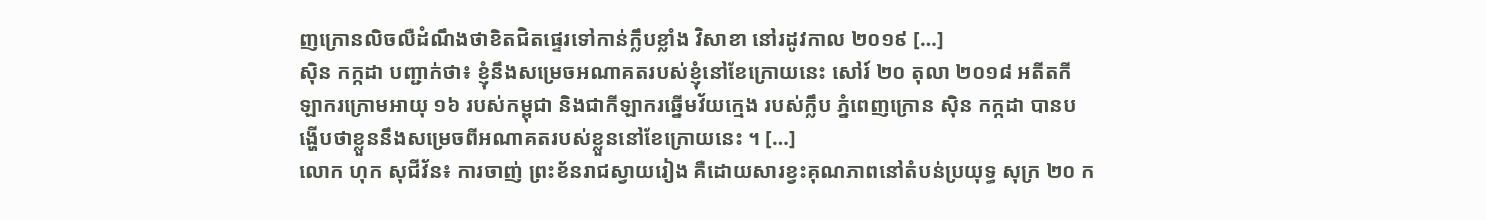ញក្រោនលិចលឺដំណឹងថាខិតជិតផ្ទេរទៅកាន់ក្លឹបខ្លាំង វិសាខា នៅរដូវកាល ២០១៩ […]
ស៊ិន កក្កដា បញ្ជាក់ថា៖ ខ្ញុំនឹងសម្រេចអណាគតរបស់ខ្ញុំនៅខែក្រោយនេះ សៅរ៍ ២០ តុលា ២០១៨ អតីតកីឡាករក្រោមអាយុ ១៦ របស់កម្ពុជា និងជាកីឡាករឆ្នើមវ័យក្មេង របស់ក្លឹប ភ្នំពេញក្រោន ស៊ិន កក្កដា បានបង្ហើបថាខ្លួននឹងសម្រេចពីអណាគតរបស់ខ្លួននៅខែក្រោយនេះ ។ […]
លោក ហុក សុជីវ័ន៖ ការចាញ់ ព្រះខ័នរាជស្វាយរៀង គឺដោយសារខ្វះគុណភាពនៅតំបន់ប្រយុទ្ធ សុក្រ ២០ ក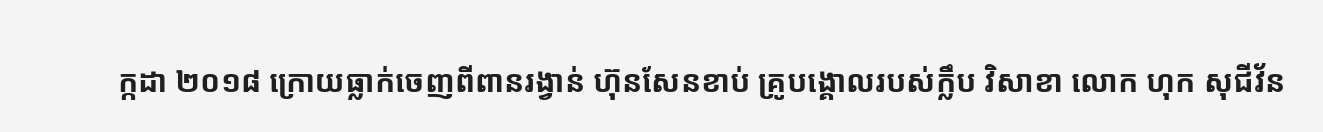ក្កដា ២០១៨ ក្រោយធ្លាក់ចេញពីពានរង្វាន់ ហ៊ុនសែនខាប់ គ្រូបង្គោលរបស់ក្លឹប វិសាខា លោក ហុក សុជីវ័ន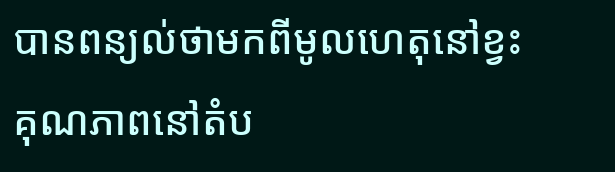បានពន្យល់ថាមកពីមូលហេតុនៅខ្វះគុណភាពនៅតំប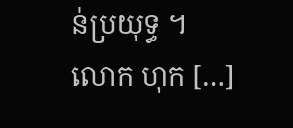ន់ប្រយុទ្ធ ។ លោក ហុក […]